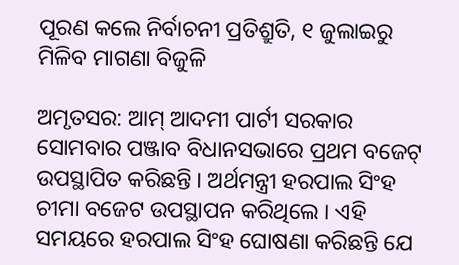ପୂରଣ କଲେ ନିର୍ବାଚନୀ ପ୍ରତିଶ୍ରୁତି, ୧ ଜୁଲାଇରୁ ମିଳିବ ମାଗଣା ବିଜୁଳି

ଅମୃତସର: ଆମ୍ ଆଦମୀ ପାର୍ଟୀ ସରକାର ସୋମବାର ପଞ୍ଜାବ ବିଧାନସଭାରେ ପ୍ରଥମ ବଜେଟ୍ ଉପସ୍ଥାପିତ କରିଛନ୍ତି । ଅର୍ଥମନ୍ତ୍ରୀ ହରପାଲ ସିଂହ ଚୀମା ବଜେଟ ଉପସ୍ଥାପନ କରିଥିଲେ । ଏହି ସମୟରେ ହରପାଲ ସିଂହ ଘୋଷଣା କରିଛନ୍ତି ଯେ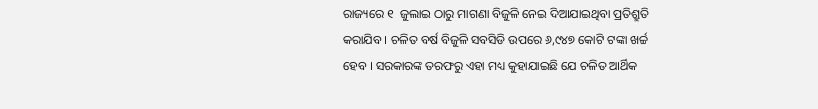ରାଜ୍ୟରେ ୧  ଜୁଲାଇ ଠାରୁ ମାଗଣା ବିଜୁଳି ନେଇ ଦିଆଯାଇଥିବା ପ୍ରତିଶ୍ରୁତି କରାଯିବ । ଚଳିତ ବର୍ଷ ବିଜୁଳି ସବସିଡି ଉପରେ ୬,୯୪୭ କୋଟି ଟଙ୍କା ଖର୍ଚ୍ଚ ହେବ । ସରକାରଙ୍କ ତରଫରୁ ଏହା ମଧ୍ୟ କୁହାଯାଇଛି ଯେ ଚଳିତ ଆର୍ଥିକ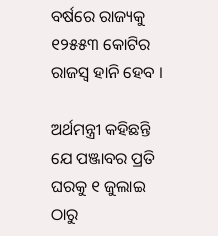ବର୍ଷରେ ରାଜ୍ୟକୁ ୧୨୫୫୩ କୋଟିର ରାଜସ୍ୱ ହାନି ହେବ ।

ଅର୍ଥମନ୍ତ୍ରୀ କହିଛନ୍ତି ଯେ ପଞ୍ଜାବର ପ୍ରତି ଘରକୁ ୧ ଜୁଲାଇ ଠାରୁ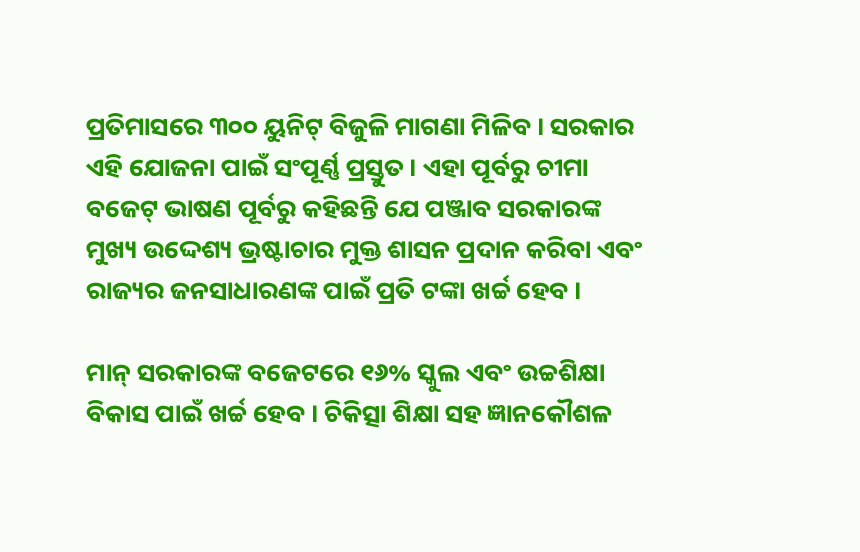ପ୍ରତିମାସରେ ୩୦୦ ୟୁନିଟ୍ ବିଜୁଳି ମାଗଣା ମିଳିବ । ସରକାର ଏହି ଯୋଜନା ପାଇଁ ସଂପୂର୍ଣ୍ଣ ପ୍ରସ୍ତୁତ । ଏହା ପୂର୍ବରୁ ଚୀମା ବଜେଟ୍ ଭାଷଣ ପୂର୍ବରୁ କହିଛନ୍ତି ଯେ ପଞ୍ଜାବ ସରକାରଙ୍କ ମୁଖ୍ୟ ଉଦ୍ଦେଶ୍ୟ ଭ୍ରଷ୍ଟାଚାର ମୁକ୍ତ ଶାସନ ପ୍ରଦାନ କରିବା ଏବଂ ରାଜ୍ୟର ଜନସାଧାରଣଙ୍କ ପାଇଁ ପ୍ରତି ଟଙ୍କା ଖର୍ଚ୍ଚ ହେବ ।

ମାନ୍ ସରକାରଙ୍କ ବଜେଟରେ ୧୬% ସ୍କୁଲ ଏବଂ ଉଚ୍ଚଶିକ୍ଷା ବିକାସ ପାଇଁ ଖର୍ଚ୍ଚ ହେବ । ଚିକିତ୍ସା ଶିକ୍ଷା ସହ ଜ୍ଞାନକୌଶଳ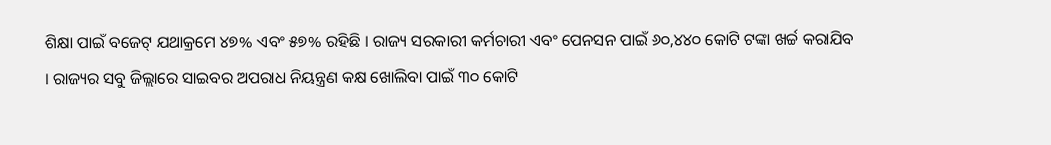ଶିକ୍ଷା ପାଇଁ ବଜେଟ୍ ଯଥାକ୍ରମେ ୪୭% ଏବଂ ୫୭% ରହିଛି । ରାଜ୍ୟ ସରକାରୀ କର୍ମଚାରୀ ଏବଂ ପେନସନ ପାଇଁ ୬୦,୪୪୦ କୋଟି ଟଙ୍କା ଖର୍ଚ୍ଚ କରାଯିବ । ରାଜ୍ୟର ସବୁ ଜିଲ୍ଲାରେ ସାଇବର ଅପରାଧ ନିୟନ୍ତ୍ରଣ କକ୍ଷ ଖୋଲିବା ପାଇଁ ୩୦ କୋଟି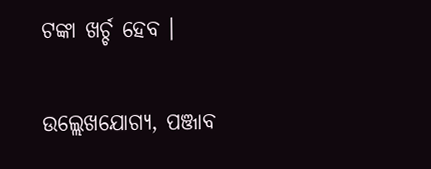ଟଙ୍କା ଖର୍ଚ୍ଚ ହେବ ।

ଉଲ୍ଲେଖଯୋଗ୍ୟ, ପଞ୍ଜାବ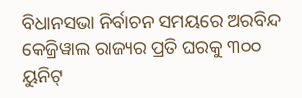ବିଧାନସଭା ନିର୍ବାଚନ ସମୟରେ ଅରବିନ୍ଦ କେଜ୍ରିୱାଲ ରାଜ୍ୟର ପ୍ରତି ଘରକୁ ୩୦୦ ୟୁନିଟ୍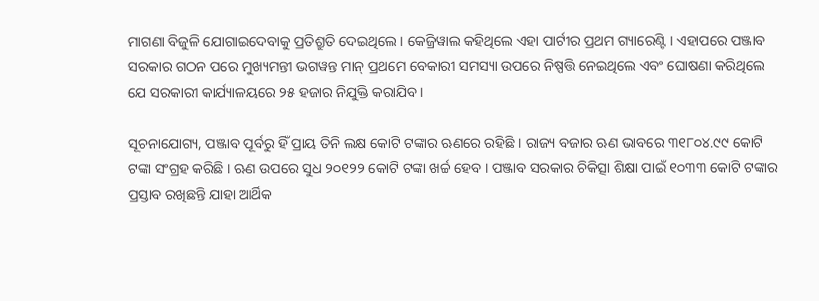ମାଗଣା ବିଜୁଳି ଯୋଗାଇଦେବାକୁ ପ୍ରତିଶ୍ରୁତି ଦେଇଥିଲେ । କେଜ୍ରିୱାଲ କହିଥିଲେ ଏହା ପାର୍ଟୀର ପ୍ରଥମ ଗ୍ୟାରେଣ୍ଟି । ଏହାପରେ ପଞ୍ଜାବ ସରକାର ଗଠନ ପରେ ମୁଖ୍ୟମନ୍ତୀ ଭଗୱନ୍ତ ମାନ୍ ପ୍ରଥମେ ବେକାରୀ ସମସ୍ୟା ଉପରେ ନିଷ୍ପତ୍ତି ନେଇଥିଲେ ଏବଂ ଘୋଷଣା କରିଥିଲେ ଯେ ସରକାରୀ କାର୍ଯ୍ୟାଳୟରେ ୨୫ ହଜାର ନିଯୁକ୍ତି କରାଯିବ ।

ସୂଚନାଯୋଗ୍ୟ, ପଞ୍ଜାବ ପୂର୍ବରୁ ହିଁ ପ୍ରାୟ ତିନି ଲକ୍ଷ କୋଟି ଟଙ୍କାର ଋଣରେ ରହିଛି । ରାଜ୍ୟ ବଜାର ଋଣ ଭାବରେ ୩୧୮୦୪.୯୯ କୋଟି ଟଙ୍କା ସଂଗ୍ରହ କରିଛି । ଋଣ ଉପରେ ସୁଧ ୨୦୧୨୨ କୋଟି ଟଙ୍କା ଖର୍ଚ୍ଚ ହେବ । ପଞ୍ଜାବ ସରକାର ଚିକିତ୍ସା ଶିକ୍ଷା ପାଇଁ ୧୦୩୩ କୋଟି ଟଙ୍କାର ପ୍ରସ୍ତାବ ରଖିଛନ୍ତି ଯାହା ଆର୍ଥିକ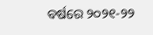ବର୍ଷରେ ୨୦୨୧-୨୨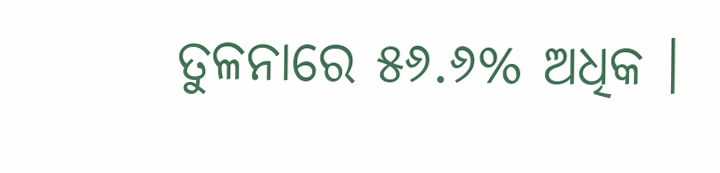ତୁଳନାରେ ୫୬.୬% ଅଧିକ ।